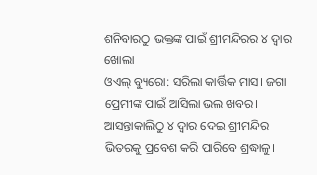ଶନିବାରଠୁ ଭକ୍ତଙ୍କ ପାଇଁ ଶ୍ରୀମନ୍ଦିରର ୪ ଦ୍ବାର ଖୋଲା
ଓଏଲ୍ ବ୍ୟୁରୋ: ସରିଲା କାର୍ତ୍ତିକ ମାସ। ଜଗା ପ୍ରେମୀଙ୍କ ପାଇଁ ଆସିଲା ଭଲ ଖବର। ଆସନ୍ତାକାଲିଠୁ ୪ ଦ୍ବାର ଦେଇ ଶ୍ରୀମନ୍ଦିର ଭିତରକୁ ପ୍ରବେଶ କରି ପାରିବେ ଶ୍ରଦ୍ଧାଳୁ।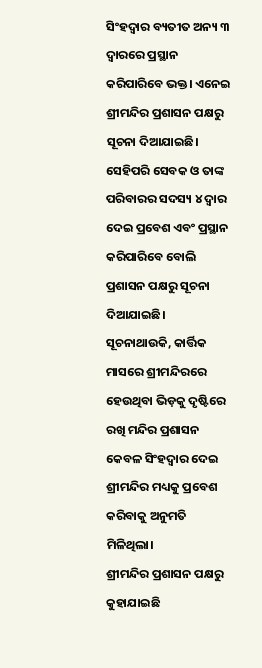ସିଂହଦ୍ବାର ବ୍ୟତୀତ ଅନ୍ୟ ୩ ଦ୍ବାରରେ ପ୍ରସ୍ଥାନ କରିପାରିବେ ଭକ୍ତ। ଏନେଇ ଶ୍ରୀମନ୍ଦିର ପ୍ରଶାସନ ପକ୍ଷରୁ ସୂଚନା ଦିଆଯାଇଛି।
ସେହିପରି ସେବକ ଓ ତାଙ୍କ ପରିବାରର ସଦସ୍ୟ ୪ ଦ୍ବାର ଦେଇ ପ୍ରବେଶ ଏବଂ ପ୍ରସ୍ଥାନ କରିପାରିବେ ବୋଲି ପ୍ରଶାସନ ପକ୍ଷରୁ ସୂଚନା ଦିଆଯାଇଛି। ସୂଚନାଥାଉକି, କାର୍ତ୍ତିକ ମାସରେ ଶ୍ରୀମନ୍ଦିରରେ ହେଉଥିବା ଭିଡ଼କୁ ଦୃଷ୍ଟିରେ ରଖି ମନ୍ଦିର ପ୍ରଶାସନ କେବଳ ସିଂହଦ୍ବାର ଦେଇ ଶ୍ରୀମନ୍ଦିର ମଧ୍ୟକୁ ପ୍ରବେଶ କରିବାକୁ ଅନୁମତି ମିଳିଥିଲା।
ଶ୍ରୀମନ୍ଦିର ପ୍ରଶାସନ ପକ୍ଷରୁ କୁହାଯାଇଛି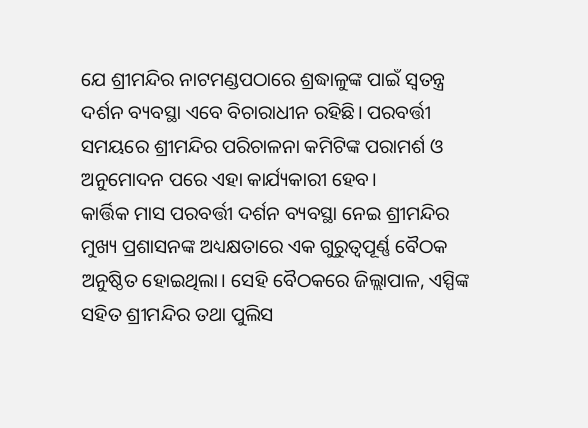ଯେ ଶ୍ରୀମନ୍ଦିର ନାଟମଣ୍ଡପଠାରେ ଶ୍ରଦ୍ଧାଳୁଙ୍କ ପାଇଁ ସ୍ୱତନ୍ତ୍ର ଦର୍ଶନ ବ୍ୟବସ୍ଥା ଏବେ ବିଚାରାଧୀନ ରହିଛି। ପରବର୍ତ୍ତୀ ସମୟରେ ଶ୍ରୀମନ୍ଦିର ପରିଚାଳନା କମିଟିଙ୍କ ପରାମର୍ଶ ଓ ଅନୁମୋଦନ ପରେ ଏହା କାର୍ଯ୍ୟକାରୀ ହେବ।
କାର୍ତ୍ତିକ ମାସ ପରବର୍ତ୍ତୀ ଦର୍ଶନ ବ୍ୟବସ୍ଥା ନେଇ ଶ୍ରୀମନ୍ଦିର ମୁଖ୍ୟ ପ୍ରଶାସନଙ୍କ ଅଧ୍ୟକ୍ଷତାରେ ଏକ ଗୁରୁତ୍ୱପୂର୍ଣ୍ଣ ବୈଠକ ଅନୁଷ୍ଠିତ ହୋଇଥିଲା। ସେହି ବୈଠକରେ ଜିଲ୍ଲାପାଳ, ଏସ୍ପିଙ୍କ ସହିତ ଶ୍ରୀମନ୍ଦିର ତଥା ପୁଲିସ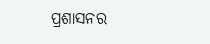ପ୍ରଶାସନର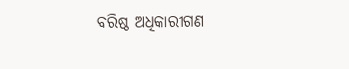ବରିଷ୍ଠ ଅଧିକାରୀଗଣ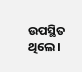ଉପସ୍ଥିତ ଥିଲେ।